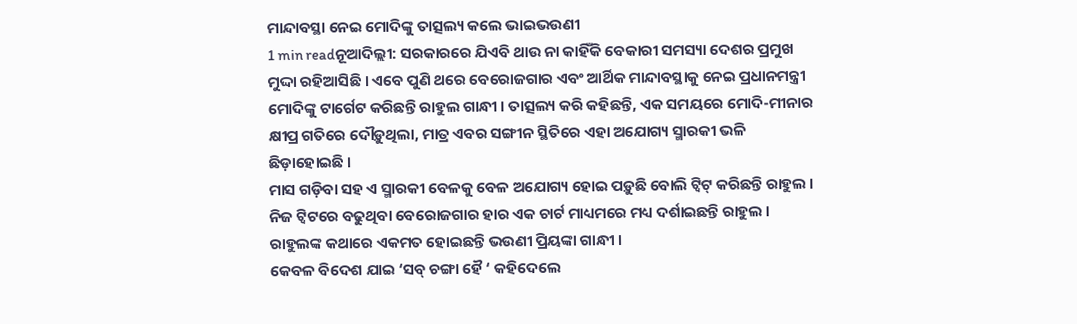ମାନ୍ଦାବସ୍ଥା ନେଇ ମୋଦିଙ୍କୁ ତାତ୍ସଲ୍ୟ କଲେ ଭାଇଭଉଣୀ
1 min readନୂଆଦିଲ୍ଲୀ: ସରକାରରେ ଯିଏବି ଥାଉ ନା କାହିଁକି ବେକାରୀ ସମସ୍ୟା ଦେଶର ପ୍ରମୁଖ ମୁଦ୍ଦା ରହିଆସିଛି । ଏବେ ପୁଣି ଥରେ ବେରୋଜଗାର ଏବଂ ଆର୍ଥିକ ମାନ୍ଦାବସ୍ଥାକୁ ନେଇ ପ୍ରଧାନମନ୍ତ୍ରୀ ମୋଦିଙ୍କୁ ଟାର୍ଗେଟ କରିଛନ୍ତି ରାହୁଲ ଗାନ୍ଧୀ । ତାତ୍ସଲ୍ୟ କରି କହିଛନ୍ତି, ଏକ ସମୟରେ ମୋଦି-ମୀନାର କ୍ଷୀପ୍ର ଗତିରେ ଦୌଡ଼ୁଥିଲା, ମାତ୍ର ଏବର ସଙ୍ଗୀନ ସ୍ଥିତିରେ ଏହା ଅଯୋଗ୍ୟ ସ୍ମାରକୀ ଭଳି ଛିଡ଼ାହୋଇଛି ।
ମାସ ଗଡ଼ିବା ସହ ଏ ସ୍ମାରକୀ ବେଳକୁ ବେଳ ଅଯୋଗ୍ୟ ହୋଇ ପଡ଼ୁଛି ବୋଲି ଟ୍ୱିଟ୍ କରିଛନ୍ତି ରାହୁଲ । ନିଜ ଟ୍ୱିଟରେ ବଢୁଥିବା ବେରୋଜଗାର ହାର ଏକ ଚାର୍ଟ ମାଧ୍ୟମରେ ମଧ୍ୟ ଦର୍ଶାଇଛନ୍ତି ରାହୁଲ । ରାହୁଲଙ୍କ କଥାରେ ଏକମତ ହୋଇଛନ୍ତି ଭଉଣୀ ପ୍ରିୟଙ୍କା ଗାନ୍ଧୀ ।
କେବଳ ବିଦେଶ ଯାଇ ‘ସବ୍ ଚଙ୍ଗା ହୈ ‘ କହିଦେଲେ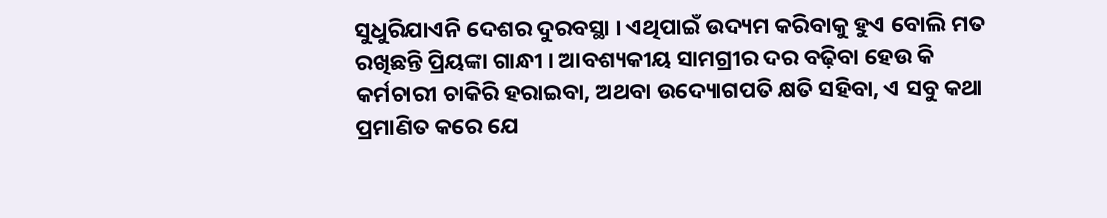ସୁଧୁରିଯାଏନି ଦେଶର ଦୁରବସ୍ଥା । ଏଥିପାଇଁ ଉଦ୍ୟମ କରିବାକୁ ହୁଏ ବୋଲି ମତ ରଖିଛନ୍ତି ପ୍ରିୟଙ୍କା ଗାନ୍ଧୀ । ଆବଶ୍ୟକୀୟ ସାମଗ୍ରୀର ଦର ବଢ଼ିବା ହେଉ କି କର୍ମଚାରୀ ଚାକିରି ହରାଇବା, ଅଥବା ଉଦ୍ୟୋଗପତି କ୍ଷତି ସହିବା, ଏ ସବୁ କଥା ପ୍ରମାଣିତ କରେ ଯେ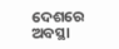ଦେଶରେ ଅବସ୍ଥା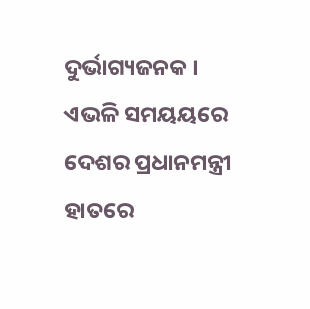ଦୁର୍ଭାଗ୍ୟଜନକ ।
ଏଭଳି ସମୟୟରେ ଦେଶର ପ୍ରଧାନମନ୍ତ୍ରୀ ହାତରେ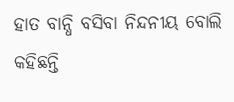ହାତ ବାନ୍ଧି ବସିବା ନିନ୍ଦନୀୟ ବୋଲି କହିଛନ୍ତି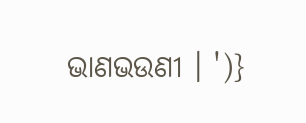ଭାଣଭଉଣୀ । ')}